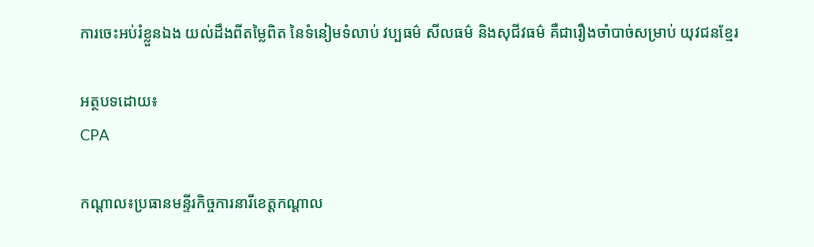ការចេះអប់រំខ្លួនឯង យល់ដឹងពីតម្លៃពិត នៃទំនៀមទំលាប់ វប្បធម៌ សីលធម៌ និងសុជីវធម៌ គឺជារឿងចាំបាច់សម្រាប់ យុវជនខ្មែរ

អត្ថបទដោយ៖
CPA

កណ្តាល៖ប្រធានមន្ទីរកិច្ចការនារីខេត្តកណ្ដាល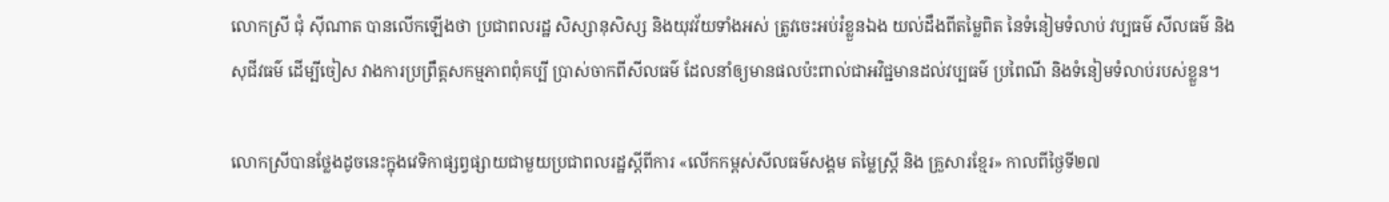លោកស្រី ជុំ ស៊ីណាត បានលើកឡើងថា ប្រជាពលរដ្ឋ សិស្សានុសិស្ស និងយុវវ័យទាំងអស់ ត្រូវចេះអប់រំខ្លួនឯង យល់ដឹងពីតម្លៃពិត នៃទំនៀមទំលាប់ វប្បធម៌ សីលធម៌ និងសុជីវធម៌ ដើម្បីចៀស វាងការប្រព្រឹត្តសកម្មភាពពុំគប្បី ប្រាស់ចាកពីសីលធម៌ ដែលនាំឲ្យមានផលប៉ះពាល់ជាអវិជ្ជមានដល់វប្បធម៌ ប្រពៃណី និងទំនៀមទំលាប់របស់ខ្លួន។

លោកស្រីបានថ្លែងដូចនេះក្នុងវេទិកាផ្សព្វផ្សាយជាមួយប្រជាពលរដ្ឋស្តីពីការ «លើកកម្ពស់សីលធម៌សង្គម តម្លៃស្ត្រី និង គ្រួសារខ្មែរ» កាលពីថ្ងៃទី២៧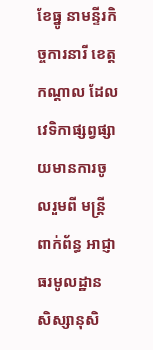ខែធ្នូ នាមន្ទីរកិច្ចការនារី ខេត្តកណ្ដាល ដែលវេទិកាផ្សព្វផ្សាយមានការចូលរួមពី មន្រ្តីពាក់ព័ន្ធ អាជ្ញាធរមូលដ្ឋាន សិស្សានុសិ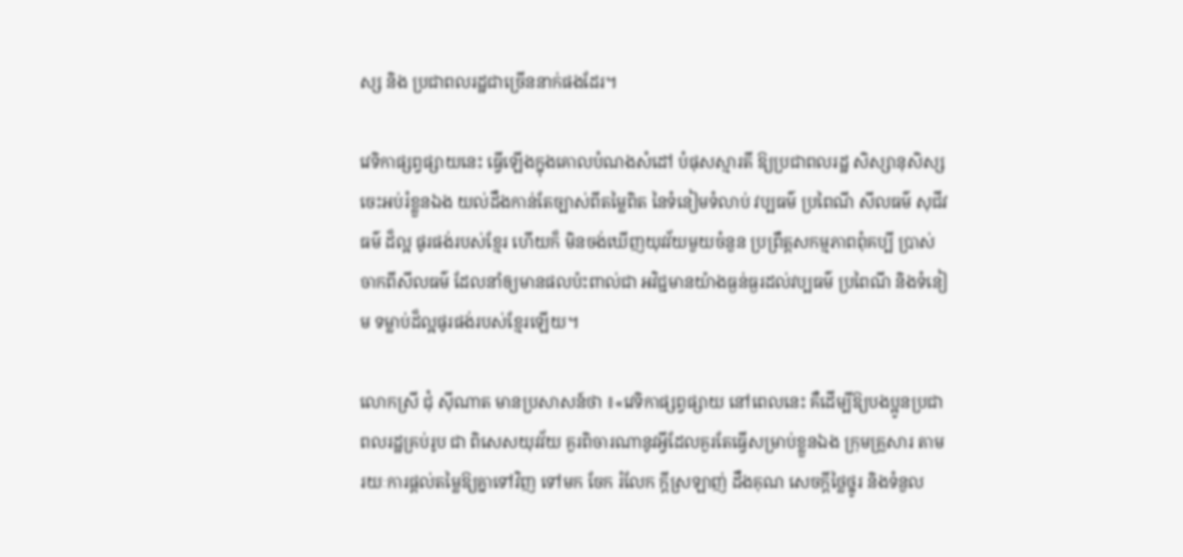ស្ស និង ប្រជាពលរដ្ឋជាច្រើននាក់ផងដែរ។

វេទិកាផ្សព្វផ្សាយនេះ ធ្វើឡើងក្នុងគោលបំណងសំដៅ បំផុសស្មារតី ឱ្យប្រជាពលរដ្ឋ សិស្សានុសិស្សចេះអប់រំខ្លួនឯង យល់ដឹងកាន់តែច្បាស់ពីតម្លៃពិត នៃទំនៀមទំលាប់ វប្បធម៌ ប្រពៃណី សីលធម៌ សុជីវធម៌ ដ៏ល្អ ផូរផង់របស់ខ្មែរ ហើយក៏ មិនចង់ឃើញយុវវ័យមួយចំនួន ប្រព្រឹត្តសកម្មភាពពុំគប្បី ប្រាស់ចាកពីសីលធម៌ ដែលនាំឲ្យមានផលប៉ះពាល់ជា អវិជ្ជមានយ៉ាងធ្ងន់ធ្ងរដល់វប្បធម៌ ប្រពៃណី និងទំនៀម ទម្លាប់ដ៏ល្អផូរផង់របស់ខ្មែរឡើយ។

លោកស្រី ជុំ ស៊ីណាត មានប្រសាសន៍ថា ៖«វេទិកាផ្សព្វផ្សាយ នៅពេលនេះ គឺដើម្បីឱ្យបងប្អូនប្រជាពលរដ្ឋគ្រប់រូប ជា ពិសេសយុវវ័យ គួរពិចារណានូវអ្វីដែលគួរតែធ្វើសម្រាប់ខ្លួនឯង ក្រុមគ្រួសារ តាមរយៈការផ្ដល់តម្លៃឱ្យគ្នាទៅវិញ ទៅមក ចែក រំលែក ក្តីស្រឡាញ់ ដឹងគុណ សេចក្តីថ្លៃថ្នូរ និងទំនួល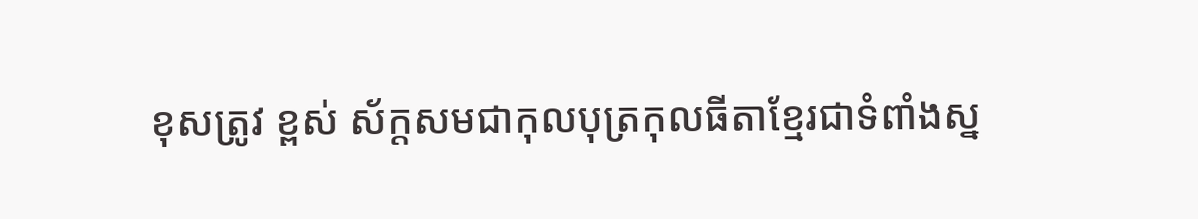ខុសត្រូវ ខ្ពស់ ស័ក្តសមជាកុលបុត្រកុលធីតាខ្មែរជាទំពាំងស្ន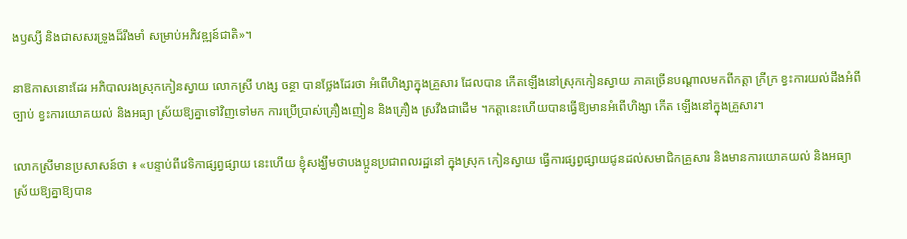ងឫស្សី និងជាសសរទ្រូងដ៏រឹងមាំ សម្រាប់អភិវឌ្ឍន៍ជាតិ»។

នាឱកាសនោះដែរ អភិបាលរងស្រុកកៀនស្វាយ លោកស្រី ហង្ស ចន្ថា បានថ្លែងដែរថា អំពើហិង្សាក្នុងគ្រួសារ ដែលបាន កើតឡើងនៅស្រុកកៀនស្វាយ ភាគច្រើនបណ្ដាលមកពីកត្តា ក្រីក្រ ខ្វះការយល់ដឹងអំពីច្បាប់ ខ្វះការយោគយល់ និងអធ្យា ស្រ័យឱ្យគ្នាទៅវិញទៅមក ការប្រើប្រាស់គ្រឿងញៀន និងគ្រឿង ស្រវឹងជាដើម ។កត្តានេះហើយបានធ្វើឱ្យមានអំពើហិង្សា កើត ឡើងនៅក្នុងគ្រួសារ។

លោកស្រីមានប្រសាសន៍ថា ៖ «បន្ទាប់ពីវេទិកាផ្សព្វផ្សាយ នេះហើយ ខ្ញុំសង្ឃឹមថាបងប្អូនប្រជាពលរដ្ឋនៅ ក្នុងស្រុក កៀនស្វាយ ធ្វើការផ្សព្វផ្សាយជូនដល់សមាជិកគ្រួសារ និងមានការយោគយល់ និងអធ្យាស្រ័យឱ្យគ្នាឱ្យបាន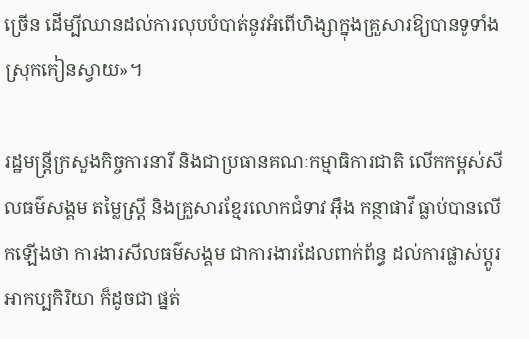ច្រើន ដើម្បីឈានដល់ការលុបបំបាត់នូវអំពើហិង្សាក្នុងគ្រួសារឱ្យបានទូទាំងស្រុកកៀនស្វាយ»។

រដ្ឋមន្រ្តីក្រសួងកិច្ចការនារី និងជាប្រធានគណៈកម្មាធិការជាតិ លើកកម្ពស់សីលធម៌សង្គម តម្លៃស្រ្តី និងគ្រួសារខ្មែរលោកជំទាវ អ៊ឹង កន្ថាផាវី ធ្លាប់បានលើកឡើងថា ការងារសីលធម៌សង្គម ជាការងារដែលពាក់ព័ន្ធ ដល់ការផ្លាស់ប្តូរអាកប្បកិរិយា ក៏ដូចជា ផ្នត់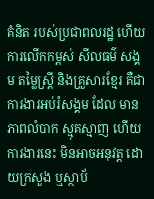គំនិត របស់ប្រជាពលរដ្ឋ ហើយការលើកកម្ពស់ សីលធម៌ សង្គម តម្លៃស្រ្តី និងគ្រួសារខ្មែរ គឺជាការងារអប់រំសង្គម ដែល មានភាពលំបាក ស្មុគស្មាញ ហើយការងារនេះ មិនអាចអនុវត្ត ដោយក្រសួង ឬស្ថាប័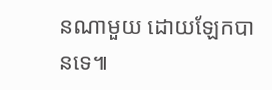នណាមួយ ដោយឡែកបានទេ៕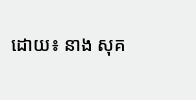ដោយ៖ នាង សុគ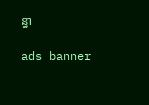ន្ធា

ads banner